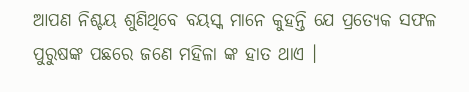ଆପଣ ନିଶ୍ଚୟ ଶୁଣିଥିବେ ବୟସ୍କ ମାନେ କୁହନ୍ତି ଯେ ପ୍ରତ୍ୟେକ ସଫଳ ପୁରୁଷଙ୍କ ପଛରେ ଜଣେ ମହିଳା ଙ୍କ ହାତ ଥାଏ ।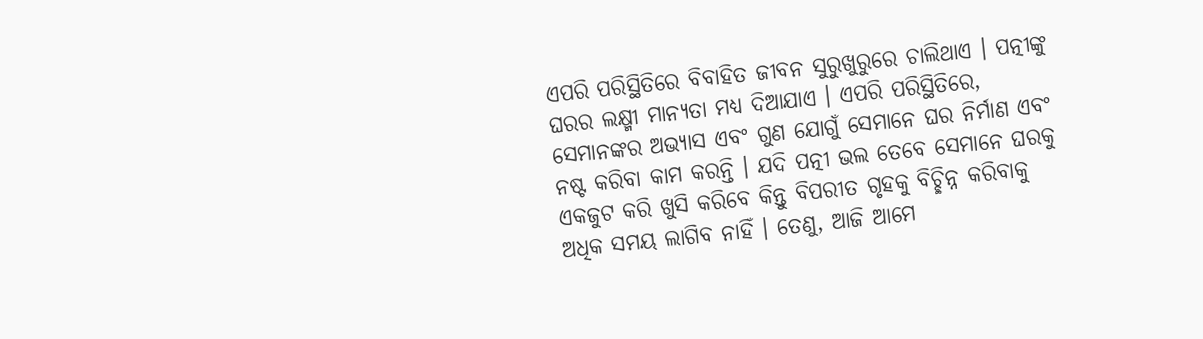ଏପରି ପରିସ୍ଥିତିରେ ବିବାହିତ ଜୀବନ ସୁରୁଖୁରୁରେ ଚାଲିଥାଏ । ପତ୍ନୀଙ୍କୁ ଘରର ଲକ୍ଷ୍ମୀ ମାନ୍ୟତା ମଧ୍ୟ ଦିଆଯାଏ । ଏପରି ପରିସ୍ଥିତିରେ, ସେମାନଙ୍କର ଅଭ୍ୟାସ ଏବଂ ଗୁଣ ଯୋଗୁଁ ସେମାନେ ଘର ନିର୍ମାଣ ଏବଂ ନଷ୍ଟ କରିବା କାମ କରନ୍ତି । ଯଦି ପତ୍ନୀ ଭଲ ତେବେ ସେମାନେ ଘରକୁ ଏକଜୁଟ କରି ଖୁସି କରିବେ କିନ୍ତୁ ବିପରୀତ ଗୃହକୁ ବିଚ୍ଛିନ୍ନ କରିବାକୁ ଅଧିକ ସମୟ ଲାଗିବ ନାହିଁ । ତେଣୁ, ଆଜି ଆମେ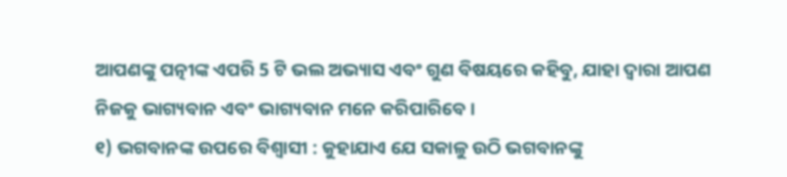ଆପଣଙ୍କୁ ପତ୍ନୀଙ୍କ ଏପରି 5 ଟି ଭଲ ଅଭ୍ୟାସ ଏବଂ ଗୁଣ ବିଷୟରେ କହିବୁ, ଯାହା ଦ୍ବାରା ଆପଣ ନିଜକୁ ଭାଗ୍ୟବାନ ଏବଂ ଭାଗ୍ୟବାନ ମନେ କରିପାରିବେ ।
୧) ଭଗବାନଙ୍କ ଉପରେ ବିଶ୍ୱାସୀ : କୁହାଯାଏ ଯେ ସକାଳୁ ଉଠି ଭଗବାନଙ୍କୁ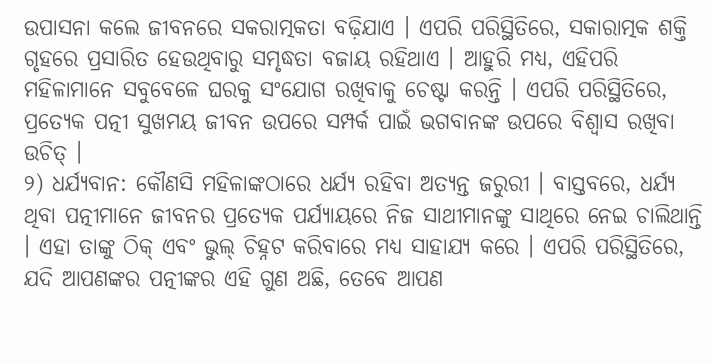ଉପାସନା କଲେ ଜୀବନରେ ସକରାତ୍ମକତା ବଢ଼ିଯାଏ । ଏପରି ପରିସ୍ଥିତିରେ, ସକାରାତ୍ମକ ଶକ୍ତି ଗୃହରେ ପ୍ରସାରିତ ହେଉଥିବାରୁ ସମୃଦ୍ଧତା ବଜାୟ ରହିଥାଏ । ଆହୁରି ମଧ୍ୟ, ଏହିପରି ମହିଳାମାନେ ସବୁବେଳେ ଘରକୁ ସଂଯୋଗ ରଖିବାକୁ ଚେଷ୍ଟା କରନ୍ତି । ଏପରି ପରିସ୍ଥିତିରେ, ପ୍ରତ୍ୟେକ ପତ୍ନୀ ସୁଖମୟ ଜୀବନ ଉପରେ ସମ୍ପର୍କ ପାଇଁ ଭଗବାନଙ୍କ ଉପରେ ବିଶ୍ୱାସ ରଖିବା ଉଚିତ୍ ।
୨) ଧର୍ଯ୍ୟବାନ: କୌଣସି ମହିଳାଙ୍କଠାରେ ଧର୍ଯ୍ୟ ରହିବା ଅତ୍ୟନ୍ତ ଜରୁରୀ । ବାସ୍ତବରେ, ଧର୍ଯ୍ୟ ଥିବା ପତ୍ନୀମାନେ ଜୀବନର ପ୍ରତ୍ୟେକ ପର୍ଯ୍ୟାୟରେ ନିଜ ସାଥୀମାନଙ୍କୁ ସାଥିରେ ନେଇ ଚାଲିଥାନ୍ତି । ଏହା ତାଙ୍କୁ ଠିକ୍ ଏବଂ ଭୁଲ୍ ଚିହ୍ନଟ କରିବାରେ ମଧ୍ୟ ସାହାଯ୍ୟ କରେ । ଏପରି ପରିସ୍ଥିତିରେ, ଯଦି ଆପଣଙ୍କର ପତ୍ନୀଙ୍କର ଏହି ଗୁଣ ଅଛି, ତେବେ ଆପଣ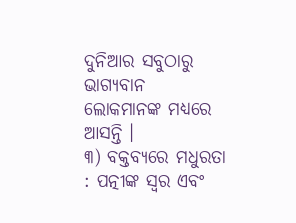ଦୁନିଆର ସବୁଠାରୁ ଭାଗ୍ୟବାନ ଲୋକମାନଙ୍କ ମଧ୍ୟରେ ଆସନ୍ତି ।
୩) ବକ୍ତବ୍ୟରେ ମଧୁରତା : ପତ୍ନୀଙ୍କ ସ୍ୱର ଏବଂ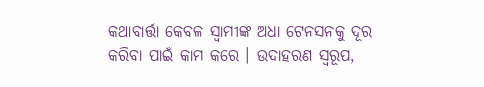କଥାବାର୍ତ୍ତା କେବଳ ସ୍ୱାମୀଙ୍କ ଅଧା ଟେନସନକୁ ଦୂର କରିବା ପାଇଁ କାମ କରେ । ଉଦାହରଣ ସ୍ୱରୂପ,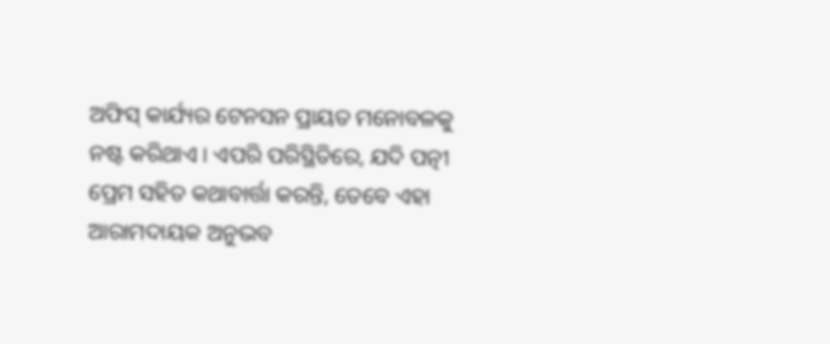ଅଫିସ୍ କାର୍ଯ୍ୟର ଟେନସନ ପ୍ରାୟତ ମନୋବଳକୁ ନଷ୍ଟ କରିଥାଏ । ଏପରି ପରିସ୍ଥିତିରେ, ଯଦି ପତ୍ନୀ ପ୍ରେମ ସହିତ କଥାବାର୍ତ୍ତା କରନ୍ତି, ତେବେ ଏହା ଆରାମଦାୟକ ଅନୁଭବ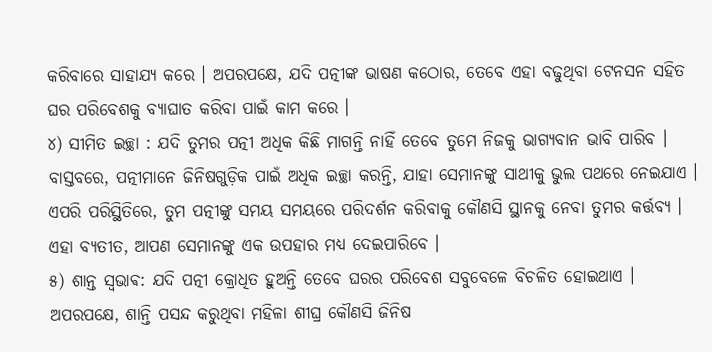କରିବାରେ ସାହାଯ୍ୟ କରେ । ଅପରପକ୍ଷେ, ଯଦି ପତ୍ନୀଙ୍କ ଭାଷଣ କଠୋର, ତେବେ ଏହା ବଢୁଥିବା ଟେନସନ ସହିତ ଘର ପରିବେଶକୁ ବ୍ୟାଘାତ କରିବା ପାଇଁ କାମ କରେ ।
୪) ସୀମିତ ଇଚ୍ଛା : ଯଦି ତୁମର ପତ୍ନୀ ଅଧିକ କିଛି ମାଗନ୍ତି ନାହିଁ ତେବେ ତୁମେ ନିଜକୁ ଭାଗ୍ୟବାନ ଭାବି ପାରିବ । ବାସ୍ତବରେ, ପତ୍ନୀମାନେ ଜିନିଷଗୁଡ଼ିକ ପାଇଁ ଅଧିକ ଇଚ୍ଛା କରନ୍ତି, ଯାହା ସେମାନଙ୍କୁ ସାଥୀକୁ ଭୁଲ ପଥରେ ନେଇଯାଏ । ଏପରି ପରିସ୍ଥିତିରେ, ତୁମ ପତ୍ନୀଙ୍କୁ ସମୟ ସମୟରେ ପରିଦର୍ଶନ କରିବାକୁ କୌଣସି ସ୍ଥାନକୁ ନେବା ତୁମର କର୍ତ୍ତବ୍ୟ । ଏହା ବ୍ୟତୀତ, ଆପଣ ସେମାନଙ୍କୁ ଏକ ଉପହାର ମଧ୍ୟ ଦେଇପାରିବେ ।
୫) ଶାନ୍ତ ସ୍ଵଭାଵ: ଯଦି ପତ୍ନୀ କ୍ରୋଧିତ ହୁଅନ୍ତି ତେବେ ଘରର ପରିବେଶ ସବୁବେଳେ ବିଚଳିତ ହୋଇଥାଏ । ଅପରପକ୍ଷେ, ଶାନ୍ତି ପସନ୍ଦ କରୁଥିବା ମହିଳା ଶୀଘ୍ର କୌଣସି ଜିନିଷ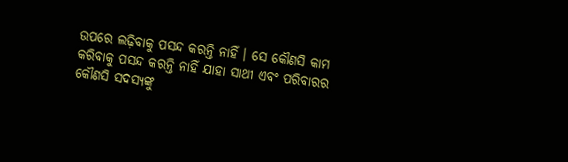ଉପରେ ଲଢ଼ିବାକୁ ପସନ୍ଦ କରନ୍ତି ନାହିଁ । ସେ କୌଣସି କାମ କରିବାକୁ ପସନ୍ଦ କରନ୍ତି ନାହିଁ ଯାହା ସାଥୀ ଏବଂ ପରିବାରର କୌଣସି ସଦସ୍ୟଙ୍କୁ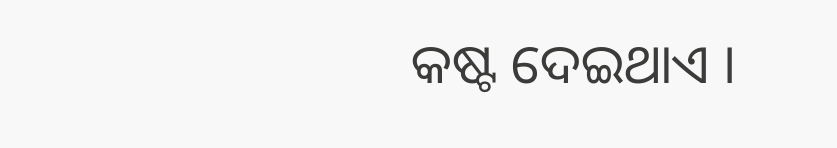କଷ୍ଟ ଦେଇଥାଏ ।